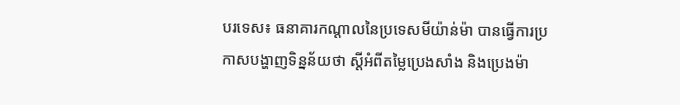បរទេស៖ ធនាគារកណ្តាលនៃប្រទេសមីយ៉ាន់ម៉ា បានធ្វើការប្រកាសបង្ហាញទិន្នន័យថា ស្តីអំពីតម្លៃប្រេងសាំង និងប្រេងម៉ា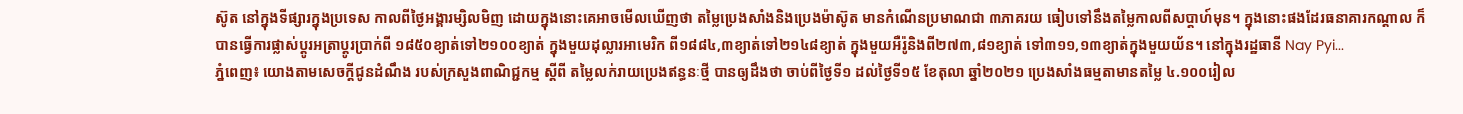ស៊ូត នៅក្នុងទីផ្សារក្នុងប្រទេស កាលពីថ្ងៃអង្គារម្សិលមិញ ដោយក្នុងនោះគេអាចមើលឃើញថា តម្លៃប្រេងសាំងនិងប្រេងម៉ាស៊ូត មានកំណើនប្រមាណជា ៣ភាគរយ ធៀបទៅនឹងតម្លៃកាលពីសប្តាហ៍មុន។ ក្នុងនោះផងដែរធនាគារកណ្តាល ក៏បានធ្វើការផ្លាស់ប្តូរអត្រាប្តូរប្រាក់ពី ១៨៥០ខ្យាត់ទៅ២១០០ខ្យាត់ ក្នុងមួយដុល្លារអាមេរិក ពី១៨៨៤,៣ខ្យាត់ទៅ២១៤៨ខ្យាត់ ក្នុងមួយអឺរ៉ូនិងពី២៧៣,៨១ខ្យាត់ ទៅ៣១១,១៣ខ្យាត់ក្នុងមួយយ័ន។ នៅក្នុងរដ្ឋធានី Nay Pyi...
ភ្នំពេញ៖ យោងតាមសេចក្តីជូនដំណឹង របស់ក្រសួងពាណិជ្ជកម្ម ស្ដីពី តម្លៃលក់រាយប្រេងឥន្ធនៈថ្មី បានឲ្យដឹងថា ចាប់ពីថ្ងៃទី១ ដល់ថ្ងៃទី១៥ ខែតុលា ឆ្នាំ២០២១ ប្រេងសាំងធម្មតាមានតម្លៃ ៤.១០០រៀល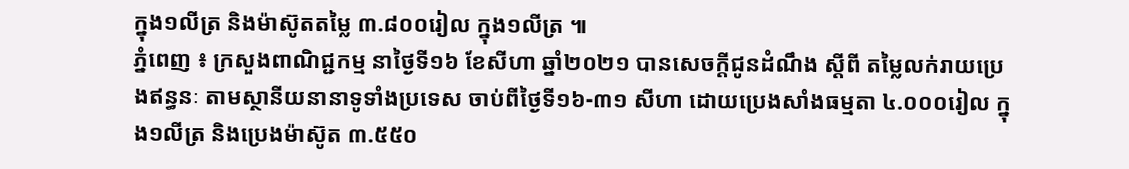ក្នុង១លីត្រ និងម៉ាស៊ូតតម្លៃ ៣.៨០០រៀល ក្នុង១លីត្រ ៕
ភ្នំពេញ ៖ ក្រសួងពាណិជ្ជកម្ម នាថ្ងៃទី១៦ ខែសីហា ឆ្នាំ២០២១ បានសេចក្ដីជូនដំណឹង ស្ដីពី តម្លៃលក់រាយប្រេងឥន្ធនៈ តាមស្ថានីយនានាទូទាំងប្រទេស ចាប់ពីថ្ងៃទី១៦-៣១ សីហា ដោយប្រេងសាំងធម្មតា ៤.០០០រៀល ក្នុង១លីត្រ និងប្រេងម៉ាស៊ូត ៣.៥៥០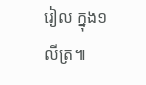រៀល ក្នុង១លីត្រ៕